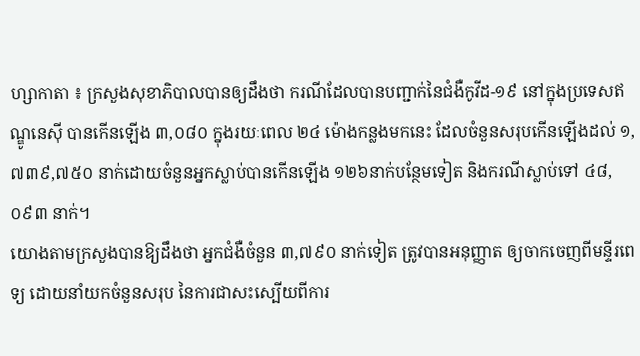ហ្សាកាតា ៖ ក្រសួងសុខាភិបាលបានឲ្យដឹងថា ករណីដែលបានបញ្ជាក់នៃជំងឺកូវីដ-១៩ នៅក្នុងប្រទេសឥណ្ឌូនេស៊ី បានកើនឡើង ៣,០៨០ ក្នុងរយៈពេល ២៤ ម៉ោងកន្លងមកនេះ ដែលចំនួនសរុបកើនឡើងដល់ ១,៧៣៩,៧៥០ នាក់ដោយចំនួនអ្នកស្លាប់បានកើនឡើង ១២៦នាក់បន្ថែមទៀត និងករណីស្លាប់ទៅ ៤៨,០៩៣ នាក់។
យោងតាមក្រសួងបានឱ្យដឹងថា អ្នកជំងឺចំនួន ៣,៧៩០ នាក់ទៀត ត្រូវបានអនុញ្ញាត ឲ្យចាកចេញពីមន្ទីរពេទ្យ ដោយនាំយកចំនួនសរុប នៃការជាសះស្បើយពីការ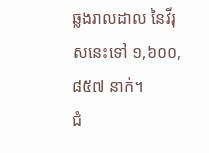ឆ្លងរាលដាល នៃវីរុសនេះទៅ ១,៦០០,៨៥៧ នាក់។
ជំ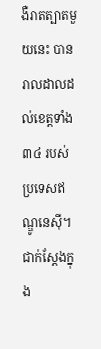ងឺរាតត្បាតមួយនេះ បានរាលដាលដល់ខេត្តទាំង ៣៤ របស់ប្រទេសឥណ្ឌូនេស៊ី។ ជាក់ស្តែងក្នុង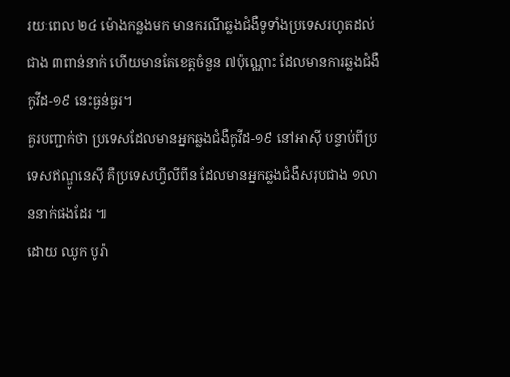រយៈពេល ២៤ ម៉ោងកន្លងមក មានករណីឆ្លងជំងឺទូទាំងប្រទេសរហូតដល់ជាង ៣ពាន់នាក់ ហើយមានតែខេត្ដចំនួន ៧ប៉ុណ្ណោះ ដែលមានការឆ្លងជំងឺកូវីដ-១៩ នេះធ្ងន់ធ្ងរ។
គួរបញ្ជាក់ថា ប្រទេសដែលមានអ្នកឆ្លងជំងឺកូវីដ-១៩ នៅអាស៊ី បន្ទាប់ពីប្រទេសឥណ្ឌូនេស៊ី គឺប្រទេសហ្វីលីពីន ដែលមានអ្នកឆ្លងជំងឺសរុបជាង ១លាននាក់ផងដែរ ៕
ដោយ ឈូក បូរ៉ា